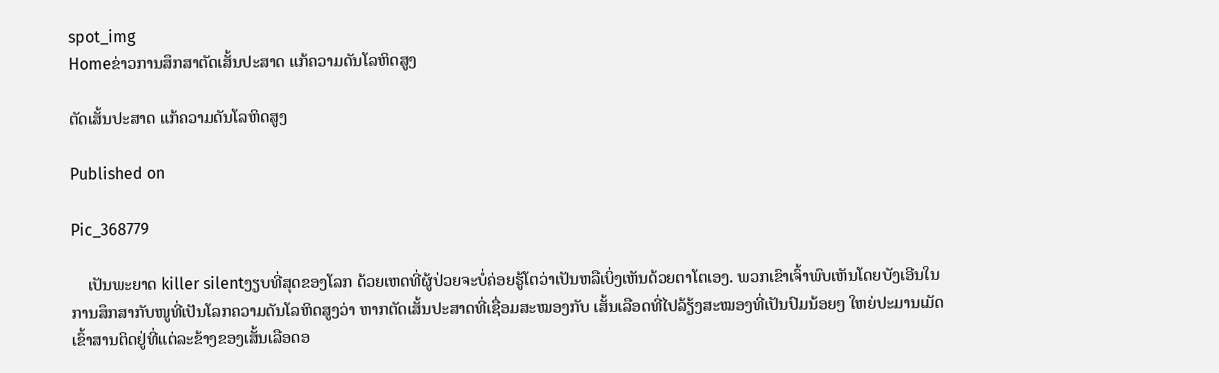spot_img
Homeຂ່າວການສຶກສາຕັດເສັ້ນປະສາດ ແກ້ຄວາມດັນໂລຫິດສູງ

ຕັດເສັ້ນປະສາດ ແກ້ຄວາມດັນໂລຫິດສູງ

Published on

Pic_368779

    ເປັນພະຍາດ killer silentງຽບທີ່ສຸດຂອງໂລກ ດ້ວຍເຫດທີ່ຜູ້ປ່ວຍຈະບໍ່ຄ່ອຍຮູ້ໂຕວ່າເປັນຫລືເບິ່ງເຫັນດ້ວຍຕາໂຕເອງ. ພວກເຂົາເຈົ້າພົບເຫັນໂດຍບັງເອີນໃນການສຶກສາກັບໜູທີ່ເປັນໂລກຄວາມດັນໂລຫິດສູງວ່າ ຫາກຕັດເສັ້ນປະສາດທີ່ເຊື່ອມສະໝອງກັບ ເສັ້ນເລືອດທີ່ໄປລ້ຽ້ງສະໝອງທີ່ເປັນປົມນ້ອຍໆ ໃຫຍ່ປະມານເມັດເຂົ້າສານຕິດຢູ່ທີ່ແຕ່ລະຂ້າງຂອງເສັ້ນເລືອດອ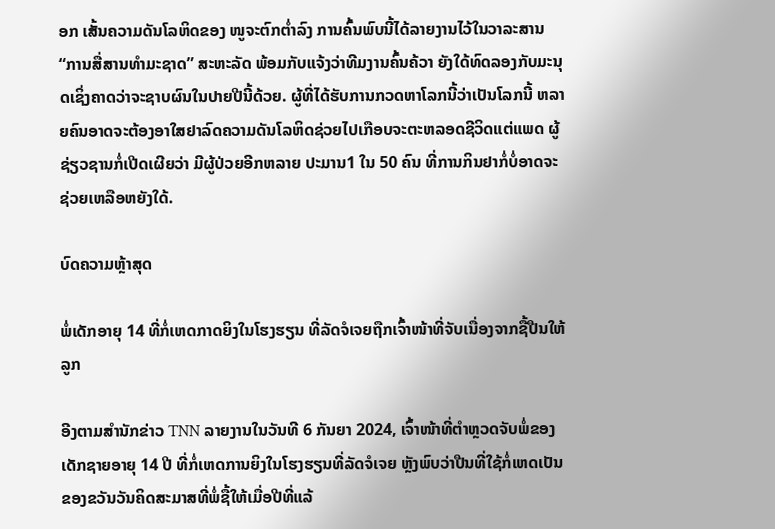ອກ ເສັ້ນຄວາມດັນໂລຫິດຂອງ ໜູຈະຕົກຕ່ຳລົງ ການຄົ້ນພົບນີ້ໄດ້ລາຍງານໄວ້ໃນວາລະສານ “ການສື່ສານທໍາມະຊາດ” ສະຫະລັດ ພ້ອມກັບແຈ້ງວ່າທີມງານຄົ້ນຄ້ວາ ຍັງໃດ້ທົດລອງກັບມະນຸດເຊິ່ງຄາດວ່າຈະຊາບຜົນໃນປາຍປີນີ້ດ້ວຍ. ຜູ້ທີ່ໄດ້ຮັບການກວດຫາໂລກນີ້ວ່າເປັນໂລກນີ້ ຫລາຍຄົນອາດຈະຕ້ອງອາໃສຢາລົດຄວາມດັນໂລຫິດຊ່ວຍໄປເກືອບຈະຕະຫລອດຊີວິດແຕ່ແພດ ຜູ້ຊ່ຽວຊານກໍ່ເປີດເຜີຍວ່າ ມີຜູ້ປ່ວຍອີກຫລາຍ ປະມານ1 ໃນ 50 ຄົນ ທີ່ການກິນຢາກໍ່ບໍ່ອາດຈະຊ່ວຍເຫລືອຫຍັງໃດ້.

ບົດຄວາມຫຼ້າສຸດ

ພໍ່ເດັກອາຍຸ 14 ທີ່ກໍ່ເຫດກາດຍິງໃນໂຮງຮຽນ ທີ່ລັດຈໍເຈຍຖືກເຈົ້າໜ້າທີ່ຈັບເນື່ອງຈາກຊື້ປືນໃຫ້ລູກ

ອີງຕາມສຳນັກຂ່າວ TNN ລາຍງານໃນວັນທີ 6 ກັນຍາ 2024, ເຈົ້າໜ້າທີ່ຕຳຫຼວດຈັບພໍ່ຂອງເດັກຊາຍອາຍຸ 14 ປີ ທີ່ກໍ່ເຫດການຍິງໃນໂຮງຮຽນທີ່ລັດຈໍເຈຍ ຫຼັງພົບວ່າປືນທີ່ໃຊ້ກໍ່ເຫດເປັນຂອງຂວັນວັນຄິດສະມາສທີ່ພໍ່ຊື້ໃຫ້ເມື່ອປີທີ່ແລ້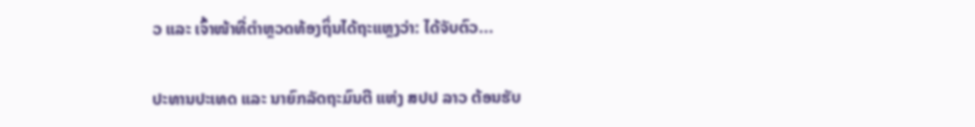ວ ແລະ ເຈົ້າໜ້າທີ່ຕຳຫຼວດທ້ອງຖິ່ນໄດ້ຖະແຫຼງວ່າ: ໄດ້ຈັບຕົວ...

ປະທານປະເທດ ແລະ ນາຍົກລັດຖະມົນຕີ ແຫ່ງ ສປປ ລາວ ຕ້ອນຮັບ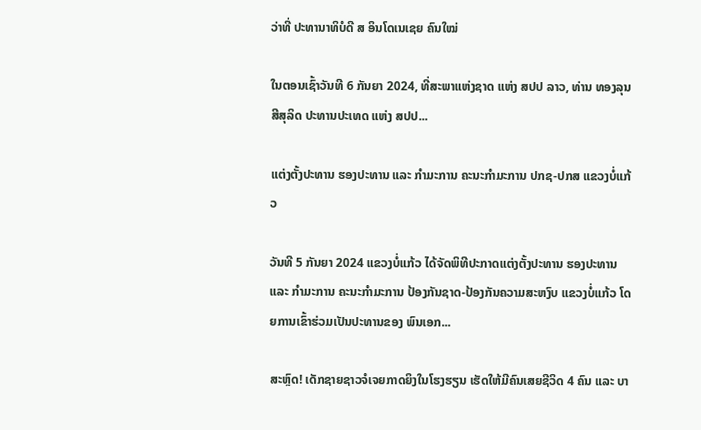ວ່າທີ່ ປະທານາທິບໍດີ ສ ອິນໂດເນເຊຍ ຄົນໃໝ່

ໃນຕອນເຊົ້າວັນທີ 6 ກັນຍາ 2024, ທີ່ສະພາແຫ່ງຊາດ ແຫ່ງ ສປປ ລາວ, ທ່ານ ທອງລຸນ ສີສຸລິດ ປະທານປະເທດ ແຫ່ງ ສປປ...

ແຕ່ງຕັ້ງປະທານ ຮອງປະທານ ແລະ ກຳມະການ ຄະນະກຳມະການ ປກຊ-ປກສ ແຂວງບໍ່ແກ້ວ

ວັນທີ 5 ກັນຍາ 2024 ແຂວງບໍ່ແກ້ວ ໄດ້ຈັດພິທີປະກາດແຕ່ງຕັ້ງປະທານ ຮອງປະທານ ແລະ ກຳມະການ ຄະນະກຳມະການ ປ້ອງກັນຊາດ-ປ້ອງກັນຄວາມສະຫງົບ ແຂວງບໍ່ແກ້ວ ໂດຍການເຂົ້າຮ່ວມເປັນປະທານຂອງ ພົນເອກ...

ສະຫຼົດ! ເດັກຊາຍຊາວຈໍເຈຍກາດຍິງໃນໂຮງຮຽນ ເຮັດໃຫ້ມີຄົນເສຍຊີວິດ 4 ຄົນ ແລະ ບາ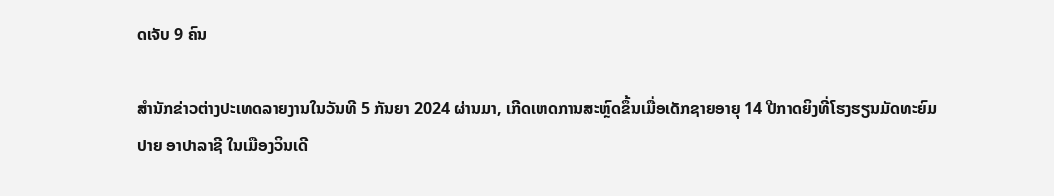ດເຈັບ 9 ຄົນ

ສຳນັກຂ່າວຕ່າງປະເທດລາຍງານໃນວັນທີ 5 ກັນຍາ 2024 ຜ່ານມາ, ເກີດເຫດການສະຫຼົດຂຶ້ນເມື່ອເດັກຊາຍອາຍຸ 14 ປີກາດຍິງທີ່ໂຮງຮຽນມັດທະຍົມປາຍ ອາປາລາຊີ ໃນເມືອງວິນເດີ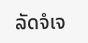ລັດຈໍເຈ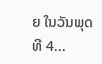ຍ ໃນວັນພຸດ ທີ 4...